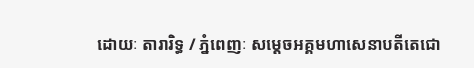ដោយៈ តារារិទ្ធ / ភ្នំពេញៈ សម្ដេចអគ្គមហាសេនាបតីតេជោ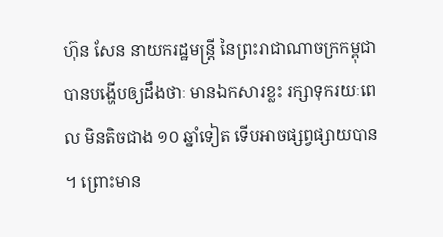ហ៊ុន សែន នាយករដ្ឋមន្ត្រី នៃព្រះរាជាណាចក្រកម្ពុជា បានបង្ហើបឲ្យដឹងថាៈ មានឯកសារខ្លះ រក្សាទុករយៈពេល មិនតិចជាង ១០ ឆ្នាំទៀត ទើបអាចផ្សព្វផ្សាយបាន ។ ព្រោះមាន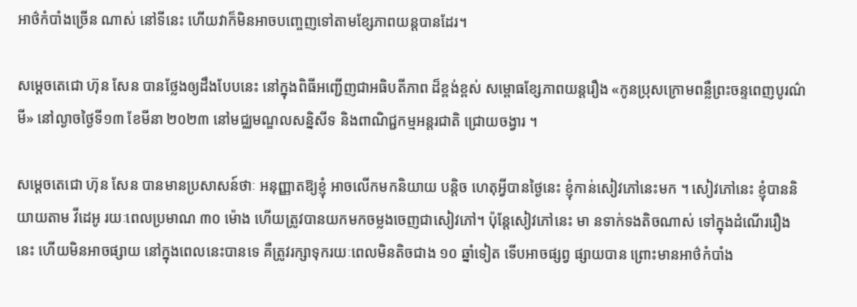អាថ៌កំបាំងច្រើន ណាស់ នៅទីនេះ ហើយវាក៏មិនអាចបញ្ចេញទៅតាមខ្សែភាពយន្តបានដែរ។

សម្ដេចតេជោ ហ៊ុន សែន បានថ្លែងឲ្យដឹងបែបនេះ នៅក្នុងពិធីអញ្ជើញជាអធិបតីភាព ដ៏ខ្ពង់ខ្ពស់ សម្ពោធខ្សែភាពយន្តរឿង «កូនប្រុសក្រោមពន្លឺព្រះចន្ទពេញបូរណ៌មី» នៅល្ងាចថ្ងៃទី១៣ ខែមីនា ២០២៣ នៅមជ្ឈមណ្ឌលសន្និសីទ និងពាណិជ្ជកម្មអន្តរជាតិ ជ្រោយចង្វារ ។

សម្តេចតេជោ ហ៊ុន សែន បានមានប្រសាសន៍ថាៈ អនុញ្ញាតឱ្យខ្ញុំ អាចលើកមកនិយាយ បន្តិច ហេតុអ្វីបានថ្ងៃនេះ ខ្ញុំកាន់សៀវភៅនេះមក ។ សៀវភៅនេះ ខ្ញុំបាននិយាយតាម វីដេអូ រយៈពេលប្រមាណ ៣០ ម៉ោង ហើយត្រូវបានយកមកចម្លងចេញជាសៀវភៅ។ ប៉ុន្តែសៀវភៅនេះ មា នទាក់ទងតិចណាស់ ទៅក្នុងដំណើររឿងនេះ ហើយមិនអាចផ្សាយ នៅក្នុងពេលនេះបានទេ គឺត្រូវរក្សាទុករយៈពេលមិនតិចជាង ១០ ឆ្នាំទៀត ទើបអាចផ្សព្វ ផ្សាយបាន ព្រោះមានអាថ៌កំបាំង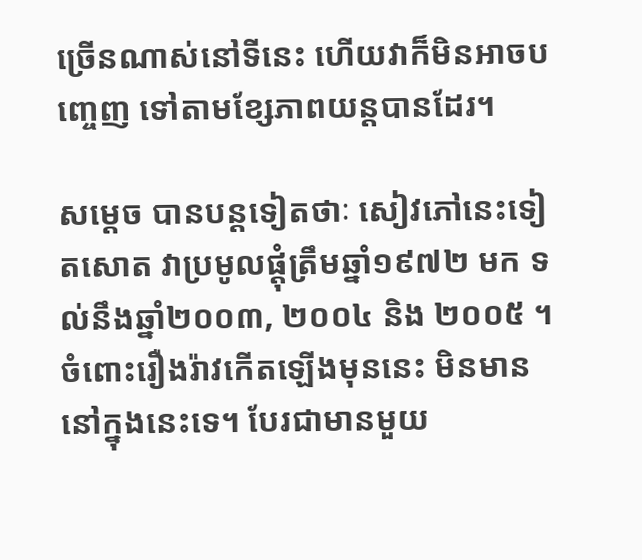ច្រើនណាស់នៅទីនេះ ហើយវាក៏មិនអាចបញ្ចេញ ទៅតាមខ្សែភាពយន្តបានដែរ។

សម្តេច បានបន្តទៀតថាៈ សៀវភៅនេះទៀតសោត វាប្រមូលផ្ដុំត្រឹមឆ្នាំ១៩៧២ មក ទល់នឹងឆ្នាំ២០០៣, ២០០៤ និង ២០០៥ ។ ចំពោះរឿងរ៉ាវកើតឡើងមុននេះ មិនមាន នៅក្នុងនេះទេ។ បែរជាមានមួយ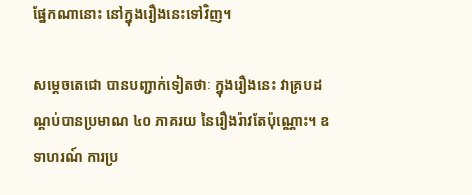ផ្នែកណានោះ នៅក្នុងរឿងនេះទៅវិញ។

សម្តេចតេជោ បានបញ្ជាក់ទៀតថាៈ ក្នុងរឿងនេះ វាគ្របដណ្ដប់បានប្រមាណ ៤០ ភាគរយ នៃរឿងរ៉ាវតែប៉ុណ្ណោះ។ ឧទាហរណ៍ ការប្រ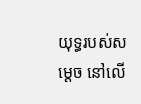យុទ្ធរបស់សម្តេច នៅលើ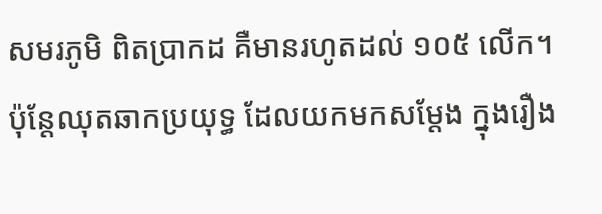សមរភូមិ ពិតប្រាកដ គឺមានរហូតដល់ ១០៥ លើក។ ប៉ុន្តែឈុតឆាកប្រយុទ្ធ ដែលយកមកសម្ដែង ក្នុងរឿង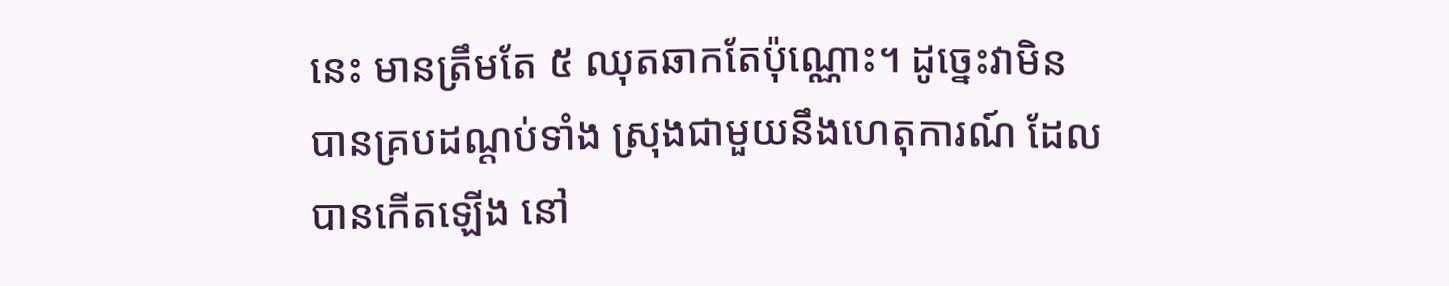នេះ មានត្រឹមតែ ៥ ឈុតឆាកតែប៉ុណ្ណោះ។ ដូច្នេះវាមិនបានគ្របដណ្ដប់ទាំង ស្រុងជាមួយនឹងហេតុការណ៍ ដែលបានកើតឡើង នៅ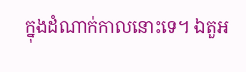ក្នុងដំណាក់កាលនោះទេ។ ឯតួអ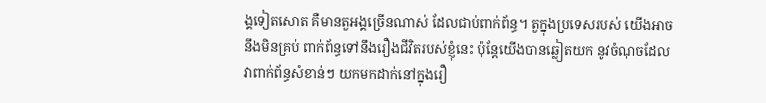ង្គទៀតសោត គឺមានតួអង្គច្រើនណាស់ ដែលជាប់ពាក់ព័ន្ធ។ តួក្នុងប្រទេសរបស់ យើងអាចនឹងមិនគ្រប់ ពាក់ព័ន្ធទៅនឹងរឿងជីវិតរបស់ខ្ញុំនេះ ប៉ុន្តែយើងបានឆ្លៀតយក នូវចំណុចដែលវាពាក់ព័ន្ធសំខាន់ៗ យកមកដាក់នៅក្នុងរឿ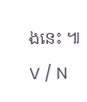ងនេះ ៕ V / N